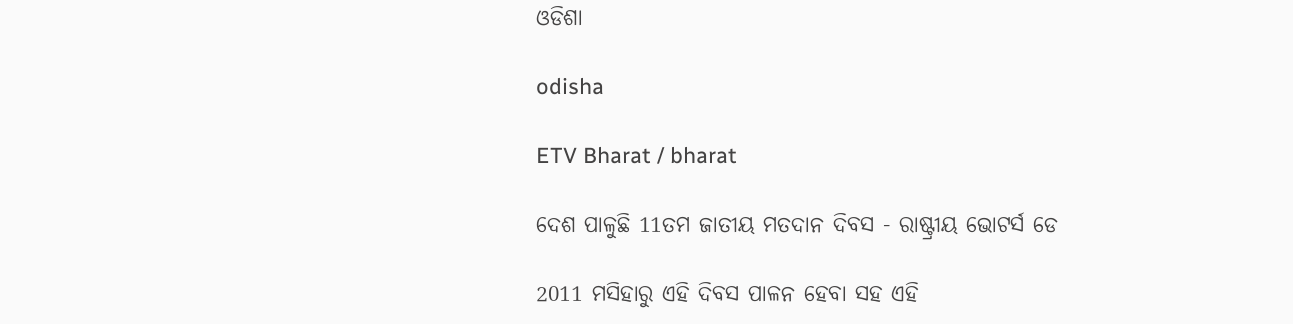ଓଡିଶା

odisha

ETV Bharat / bharat

ଦେଶ ପାଳୁଛି 11ତମ ଜାତୀୟ ମତଦାନ ଦିବସ - ରାଷ୍ଟ୍ରୀୟ ଭୋଟର୍ସ ଡେ

2011 ମସିହାରୁ ଏହି ଦିବସ ପାଳନ ହେବା ସହ ଏହି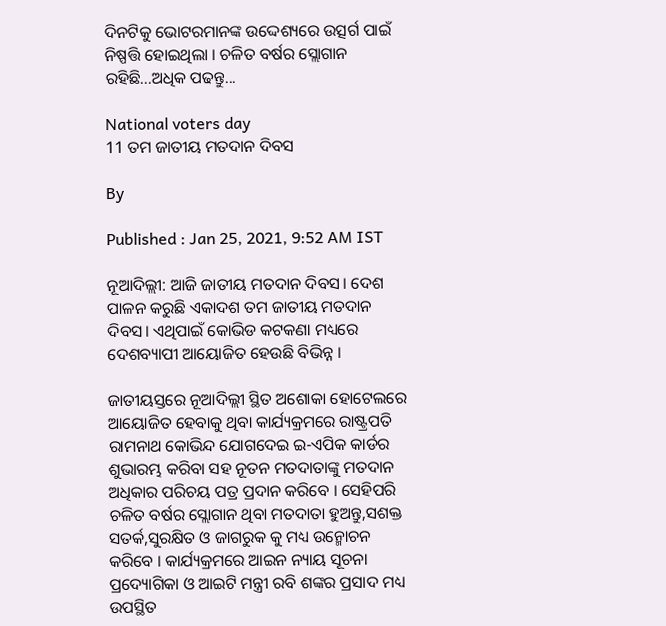ଦିନଟିକୁ ଭୋଟରମାନଙ୍କ ଉଦ୍ଦେଶ୍ୟରେ ଉତ୍ସର୍ଗ ପାଇଁ ନିଷ୍ପତ୍ତି ହୋଇଥିଲା । ଚଳିତ ବର୍ଷର ସ୍ଲୋଗାନ ରହିଛି...ଅଧିକ ପଢନ୍ତୁ...

National voters day
11 ତମ ଜାତୀୟ ମତଦାନ ଦିବସ

By

Published : Jan 25, 2021, 9:52 AM IST

ନୂଆଦିଲ୍ଲୀ: ଆଜି ଜାତୀୟ ମତଦାନ ଦିବସ। ଦେଶ ପାଳନ କରୁଛି ଏକାଦଶ ତମ ଜାତୀୟ ମତଦାନ ଦିବସ। ଏଥିପାଇଁ କୋଭିଡ କଟକଣା ମଧ୍ୟରେ ଦେଶବ୍ୟାପୀ ଆୟୋଜିତ ହେଉଛି ବିଭିନ୍ନ ।

ଜାତୀୟସ୍ତରେ ନୂଆଦିଲ୍ଲୀ ସ୍ଥିତ ଅଶୋକା ହୋଟେଲରେ ଆୟୋଜିତ ହେବାକୁ ଥିବା କାର୍ଯ୍ୟକ୍ରମରେ ରାଷ୍ଟ୍ରପତି ରାମନାଥ କୋଭିନ୍ଦ ଯୋଗଦେଇ ଇ-ଏପିକ କାର୍ଡର ଶୁଭାରମ୍ଭ କରିବା ସହ ନୂତନ ମତଦାତାଙ୍କୁ ମତଦାନ ଅଧିକାର ପରିଚୟ ପତ୍ର ପ୍ରଦାନ କରିବେ । ସେହିପରି ଚଳିତ ବର୍ଷର ସ୍ଲୋଗାନ ଥିବା ମତଦାତା ହୁଅନ୍ତୁ,ସଶକ୍ତ ସତର୍କ,ସୁରକ୍ଷିତ ଓ ଜାଗରୁକ କୁ ମଧ୍ୟ ଉନ୍ମୋଚନ କରିବେ । କାର୍ଯ୍ୟକ୍ରମରେ ଆଇନ ନ୍ୟାୟ ସୂଚନା ପ୍ରଦ୍ୟୋଗିକା ଓ ଆଇଟି ମନ୍ତ୍ରୀ ରବି ଶଙ୍କର ପ୍ରସାଦ ମଧ୍ୟ ଉପସ୍ଥିତ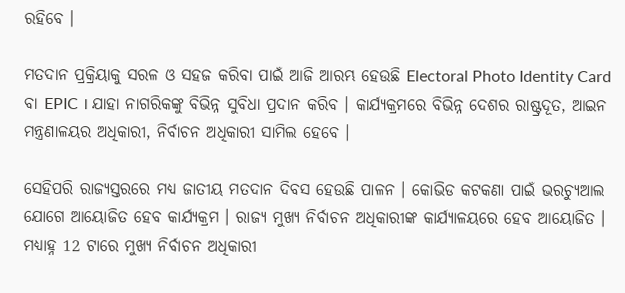ରହିବେ ।

ମତଦାନ ପ୍ରକ୍ରିୟାକୁ ସରଳ ଓ ସହଜ କରିବା ପାଇଁ ଆଜି ଆରମ୍ଭ ହେଉଛି Electoral Photo Identity Card ବା EPIC । ଯାହା ନାଗରିକଙ୍କୁ ବିଭିନ୍ନ ସୁବିଧା ପ୍ରଦାନ କରିବ । କାର୍ଯ୍ୟକ୍ରମରେ ବିଭିନ୍ନ ଦେଶର ରାଷ୍ଟ୍ରଦୂତ, ଆଇନ ମନ୍ତ୍ରଣାଳୟର ଅଧିକାରୀ, ନିର୍ବାଚନ ଅଧିକାରୀ ସାମିଲ ହେବେ ।

ସେହିପରି ରାଜ୍ୟସ୍ତରରେ ମଧ୍ୟ ଜାତୀୟ ମତଦାନ ଦିବସ ହେଉଛି ପାଳନ । କୋଭିଡ କଟକଣା ପାଇଁ ଭରଚ୍ୟୁଆଲ ଯୋଗେ ଆୟୋଜିତ ହେବ କାର୍ଯ୍ୟକ୍ରମ । ରାଜ୍ୟ ମୁଖ୍ୟ ନିର୍ବାଚନ ଅଧିକାରୀଙ୍କ କାର୍ଯ୍ୟାଳୟରେ ହେବ ଆୟୋଜିତ । ମଧ୍ୟାହ୍ନ 12 ଟାରେ ମୁଖ୍ୟ ନିର୍ବାଚନ ଅଧିକାରୀ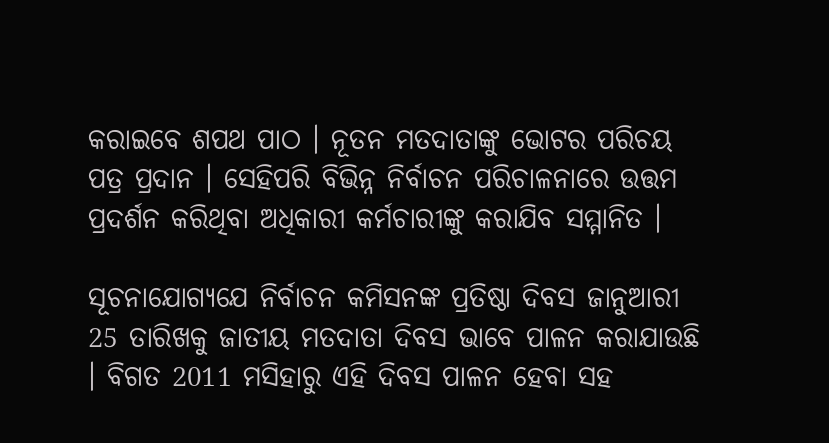କରାଇବେ ଶପଥ ପାଠ । ନୂତନ ମତଦାତାଙ୍କୁ ଭୋଟର ପରିଚୟ ପତ୍ର ପ୍ରଦାନ । ସେହିପରି ବିଭିନ୍ନ ନିର୍ବାଚନ ପରିଚାଳନାରେ ଉତ୍ତମ ପ୍ରଦର୍ଶନ କରିଥିବା ଅଧିକାରୀ କର୍ମଚାରୀଙ୍କୁ କରାଯିବ ସମ୍ମାନିତ ।

ସୂଚନାଯୋଗ୍ୟଯେ ନିର୍ବାଚନ କମିସନଙ୍କ ପ୍ରତିଷ୍ଠା ଦିବସ ଜାନୁଆରୀ 25 ତାରିଖକୁ ଜାତୀୟ ମତଦାତା ଦିବସ ଭାବେ ପାଳନ କରାଯାଉଛି । ବିଗତ 2011 ମସିହାରୁ ଏହି ଦିବସ ପାଳନ ହେବା ସହ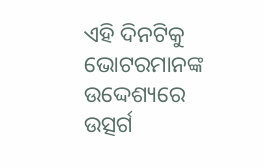ଏହି ଦିନଟିକୁ ଭୋଟରମାନଙ୍କ ଉଦ୍ଦେଶ୍ୟରେ ଉତ୍ସର୍ଗ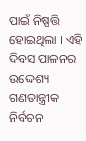ପାଇଁ ନିଷ୍ପତ୍ତି ହୋଇଥିଲା । ଏହି ଦିବସ ପାଳନର ଉଦ୍ଦେଶ୍ୟ ଗଣତାନ୍ତ୍ରୀକ ନିର୍ବଚନ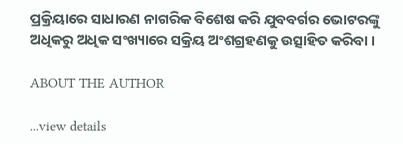ପ୍ରକ୍ରିୟାରେ ସାଧାରଣ ନାଗରିକ ବିଶେଷ କରି ଯୁବବର୍ଗର ଭୋଟରଙ୍କୁ ଅଧିକରୁ ଅଧିକ ସଂଖ୍ୟାରେ ସକ୍ରିୟ ଅଂଶଗ୍ରହଣକୁ ଉତ୍ସାହିତ କରିବା ।

ABOUT THE AUTHOR

...view details